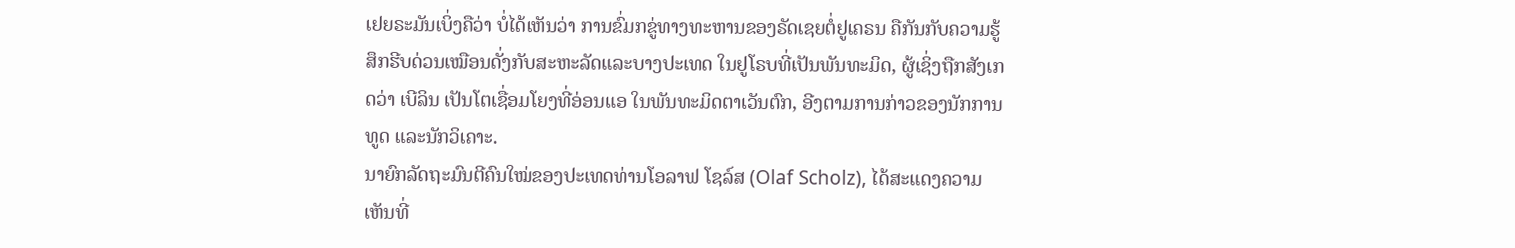ເຢຍຣະມັນເບິ່ງຄືວ່າ ບໍ່ໄດ້ເຫັນວ່າ ການຂົ່ມກຂູ່ທາງທະຫານຂອງຣັດເຊຍຕໍ່ຢູເຄຣນ ຄືກັນກັບຄວາມຮູ້ສຶກຮີບດ່ວນເໝືອນດັ່ງກັບສະຫະລັດແລະບາງປະເທດ ໃນຢູໂຣບທີ່ເປັນພັນທະມິດ, ຜູ້ເຊິ່ງຖືກສັງເກດວ່າ ເບີລິນ ເປັນໂຕເຊື່ອມໂຍງທີ່ອ່ອນແອ ໃນພັນທະມິດຕາເວັນຕົກ, ອີງຕາມການກ່າວຂອງນັກການທູດ ແລະນັກວິເຄາະ.
ນາຍົກລັດຖະມົນຕີຄົນໃໝ່ຂອງປະເທດທ່ານໂອລາຟ ໂຊລ໌ສ (Olaf Scholz), ໄດ້ສະແດງຄວາມເຫັນທີ່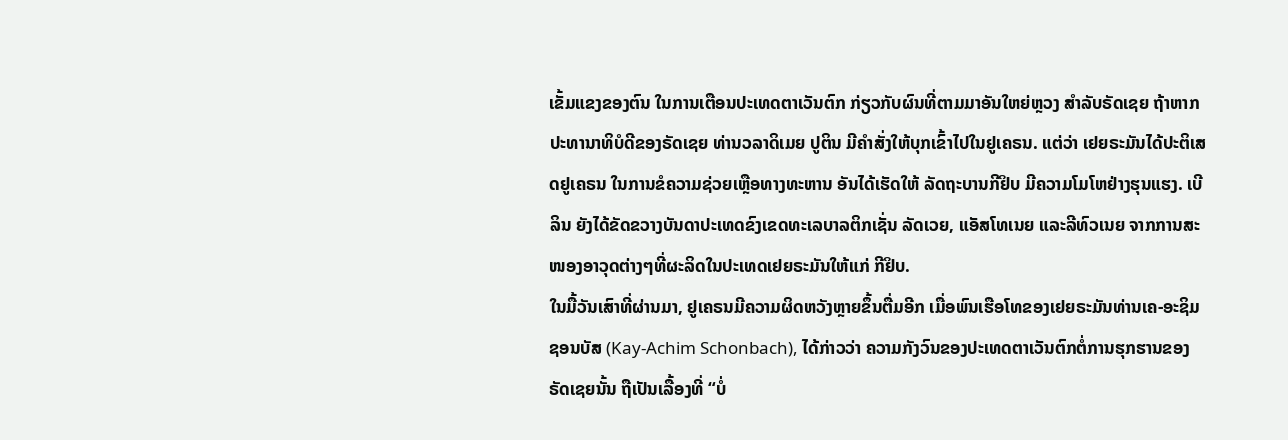ເຂັ້ມແຂງຂອງຕົນ ໃນການເຕືອນປະເທດຕາເວັນຕົກ ກ່ຽວກັບຜົນທີ່ຕາມມາອັນໃຫຍ່ຫຼວງ ສໍາລັບຣັດເຊຍ ຖ້າຫາກປະທານາທິບໍດີຂອງຣັດເຊຍ ທ່ານວລາດິເມຍ ປູຕິນ ມີຄໍາສັ່ງໃຫ້ບຸກເຂົ້າໄປໃນຢູເຄຣນ. ແຕ່ວ່າ ເຢຍຣະມັນໄດ້ປະຕິເສດຢູເຄຣນ ໃນການຂໍຄວາມຊ່ວຍເຫຼືອທາງທະຫານ ອັນໄດ້ເຮັດໃຫ້ ລັດຖະບານກີຢິບ ມີຄວາມໂມໂຫຢ່າງຮຸນແຮງ. ເບີລິນ ຍັງໄດ້ຂັດຂວາງບັນດາປະເທດຂົງເຂດທະເລບາລຕິກເຊັ່ນ ລັດເວຍ, ແອັສໂທເນຍ ແລະລີທົວເນຍ ຈາກການສະໜອງອາວຸດຕ່າງໆທີ່ຜະລິດໃນປະເທດເຢຍຣະມັນໃຫ້ແກ່ ກີຢິບ.
ໃນມື້ວັນເສົາທີ່ຜ່ານມາ, ຢູເຄຣນມີຄວາມຜິດຫວັງຫຼາຍຂຶ້ນຕື່ມອີກ ເມື່ອພົນເຮືອໂທຂອງເຢຍຣະມັນທ່ານເຄ-ອະຊິມ ຊອນບັສ (Kay-Achim Schonbach), ໄດ້ກ່າວວ່າ ຄວາມກັງວົນຂອງປະເທດຕາເວັນຕົກຕໍ່ການຮຸກຮານຂອງຣັດເຊຍນັ້ນ ຖືເປັນເລື້ອງທີ່ “ບໍ່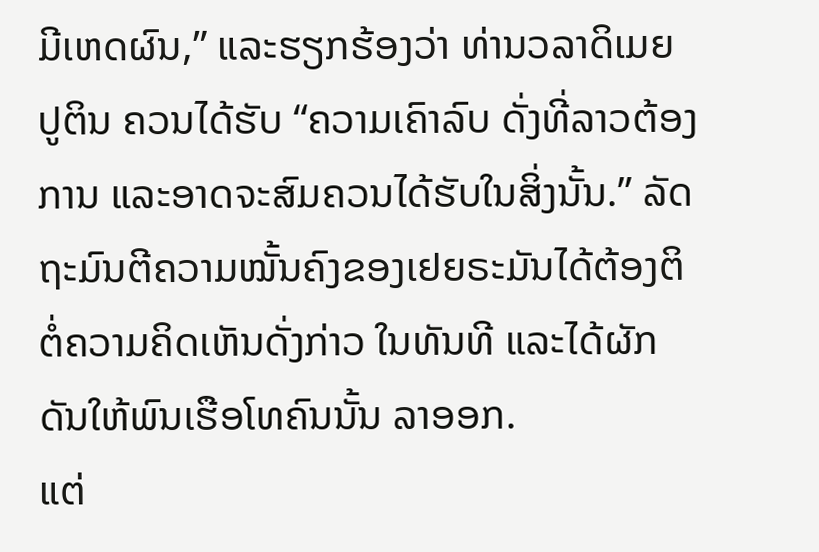ມີເຫດຜົນ,” ແລະຮຽກຮ້ອງວ່າ ທ່ານວລາດິເມຍ ປູຕິນ ຄວນໄດ້ຮັບ “ຄວາມເຄົາລົບ ດັ່ງທີ່ລາວຕ້ອງການ ແລະອາດຈະສົມຄວນໄດ້ຮັບໃນສິ່ງນັ້ນ.” ລັດຖະມົນຕີຄວາມໝັ້ນຄົງຂອງເຢຍຣະມັນໄດ້ຕ້ອງຕິຕໍ່ຄວາມຄິດເຫັນດັ່ງກ່າວ ໃນທັນທີ ແລະໄດ້ຜັກດັນໃຫ້ພົນເຮືອໂທຄົນນັ້ນ ລາອອກ.
ແຕ່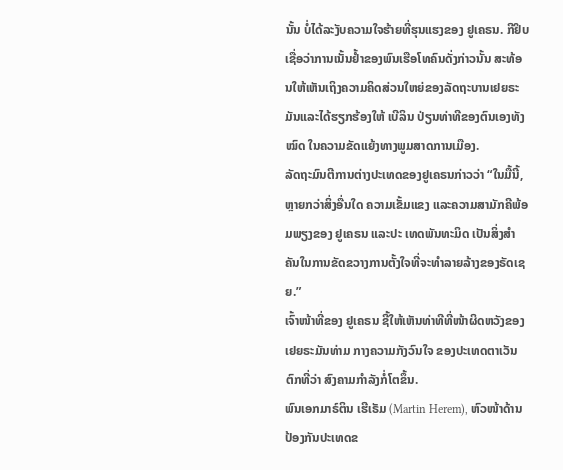ນັ້ນ ບໍ່ໄດ້ລະງັບຄວາມໃຈຮ້າຍທີ່ຮຸນແຮງຂອງ ຢູເຄຣນ. ກີຢິບ ເຊື່ອວ່າການເນັ້ນຢໍ້າຂອງພົນເຮືອໂທຄົນດັ່ງກ່າວນັ້ນ ສະທ້ອນໃຫ້ເຫັນເຖິງຄວາມຄິດສ່ວນໃຫຍ່ຂອງລັດຖະບານເຢຍຣະມັນແລະໄດ້ຮຽກຮ້ອງໃຫ້ ເບີລິນ ປ່ຽນທ່າທີຂອງຕົນເອງທັງໝົດ ໃນຄວາມຂັດແຍ້ງທາງພູມສາດການເມືອງ.
ລັດຖະມົນຕີການຕ່າງປະເທດຂອງຢູເຄຣນກ່າວວ່າ “ໃນມື້ນີ້, ຫຼາຍກວ່າສິ່ງອື່ນໃດ ຄວາມເຂັ້ມແຂງ ແລະຄວາມສາມັກຄີພ້ອມພຽງຂອງ ຢູເຄຣນ ແລະປະ ເທດພັນທະມິດ ເປັນສິ່ງສໍາຄັນໃນການຂັດຂວາງການຕັ້ງໃຈທີ່ຈະທໍາລາຍລ້າງຂອງຣັດເຊຍ.”
ເຈົ້າໜ້າທີ່ຂອງ ຢູເຄຣນ ຊີ້ໃຫ້ເຫັນທ່າທີທີ່ໜ້າຜິດຫວັງຂອງເຢຍຣະມັນທ່າມ ກາງຄວາມກັງວົນໃຈ ຂອງປະເທດຕາເວັນຕົກທີ່ວ່າ ສົງຄາມກໍາລັງກໍ່ໂຕຂຶ້ນ.
ພົນເອກມາຣ໌ຕິນ ເຮີເຣັມ (Martin Herem), ຫົວໜ້າດ້ານປ້ອງກັນປະເທດຂ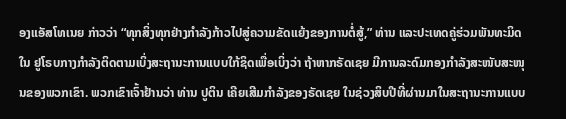ອງແອັສໂທເນຍ ກ່າວວ່າ “ທຸກສິ່ງທຸກຢ່າງກໍາລັງກ້າວໄປສູ່ຄວາມຂັດແຍ້ງຂອງການຕໍ່ສູ້,” ທ່ານ ແລະປະເທດຄູ່ຮ່ວມພັນທະມິດໃນ ຢູໂຣບກາງກໍາລັງຕິດຕາມເບິ່ງສະຖານະການແບບໃກ້ຊິດເພື່ອເບິ່ງວ່າ ຖ້າຫາກຣັດເຊຍ ມີການລະດົມກອງກໍາລັງສະໜັບສະໜຸນຂອງພວກເຂົາ. ພວກເຂົາເຈົ້າຢ້ານວ່າ ທ່ານ ປູຕິນ ເຄີຍເສີມກໍາລັງຂອງຣັດເຊຍ ໃນຊ່ວງສິບປີທີ່ຜ່ານມາໃນສະຖານະການແບບ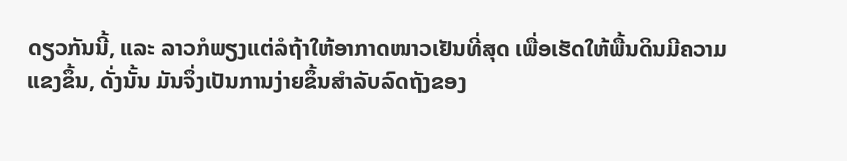ດຽວກັນນີ້, ແລະ ລາວກໍພຽງແຕ່ລໍຖ້າໃຫ້ອາກາດໜາວເຢັນທີ່ສຸດ ເພື່ອເຮັດໃຫ້ພື້ນດິນມີຄວາມແຂງຂຶ້ນ, ດັ່ງນັ້ນ ມັນຈຶ່ງເປັນການງ່າຍຂຶ້ນສໍາລັບລົດຖັງຂອງ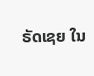ຣັດເຊຍ ໃນ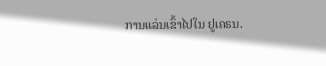ການແລ່ນເຂົ້າໄປໃນ ຢູເຄຣນ.